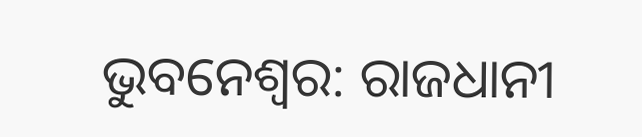ଭୁବନେଶ୍ୱର: ରାଜଧାନୀ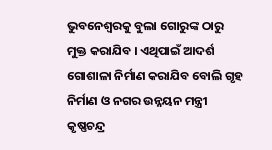ଭୁବନେଶ୍ୱରକୁ ବୁଲା ଗୋରୁଙ୍କ ଠାରୁ ମୁକ୍ତ କରାଯିବ । ଏଥିପାଇଁ ଆଦର୍ଶ ଗୋଶାଳା ନିର୍ମାଣ କରାଯିବ ବୋଲି ଗୃହ ନିର୍ମାଣ ଓ ନଗର ଉନ୍ନୟନ ମନ୍ତ୍ରୀ କୃଷ୍ଣଚନ୍ଦ୍ର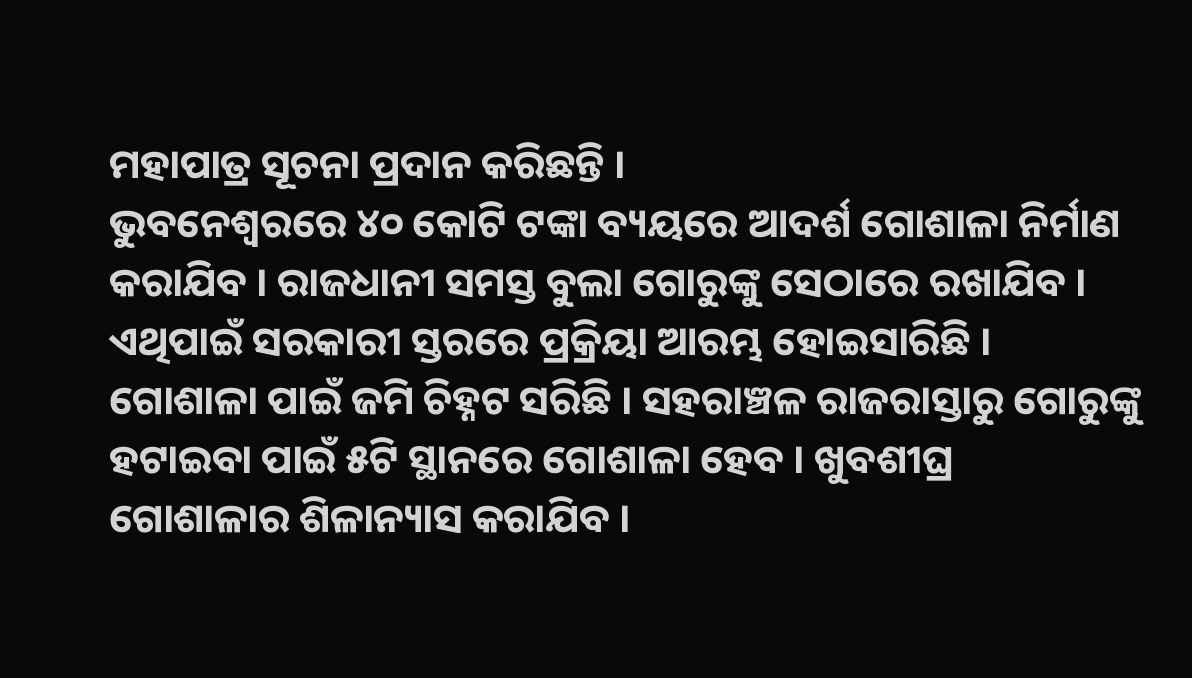ମହାପାତ୍ର ସୂଚନା ପ୍ରଦାନ କରିଛନ୍ତି ।
ଭୁବନେଶ୍ୱରରେ ୪୦ କୋଟି ଟଙ୍କା ବ୍ୟୟରେ ଆଦର୍ଶ ଗୋଶାଳା ନିର୍ମାଣ କରାଯିବ । ରାଜଧାନୀ ସମସ୍ତ ବୁଲା ଗୋରୁଙ୍କୁ ସେଠାରେ ରଖାଯିବ । ଏଥିପାଇଁ ସରକାରୀ ସ୍ତରରେ ପ୍ରକ୍ରିୟା ଆରମ୍ଭ ହୋଇସାରିଛି । ଗୋଶାଳା ପାଇଁ ଜମି ଚିହ୍ନଟ ସରିଛି । ସହରାଞ୍ଚଳ ରାଜରାସ୍ତାରୁ ଗୋରୁଙ୍କୁ ହଟାଇବା ପାଇଁ ୫ଟି ସ୍ଥାନରେ ଗୋଶାଳା ହେବ । ଖୁବଶୀଘ୍ର ଗୋଶାଳାର ଶିଳାନ୍ୟାସ କରାଯିବ ।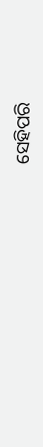ସେହିପରି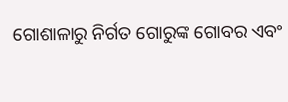ଗୋଶାଳାରୁ ନିର୍ଗତ ଗୋରୁଙ୍କ ଗୋବର ଏବଂ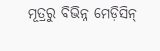ମୂତ୍ରରୁ ବିଭିନ୍ନ ମେଡ଼ିସିନ୍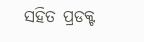ସହିତ ପ୍ରଡକ୍ଟ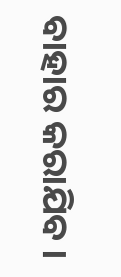ବାହାର କରାଯିବ ।